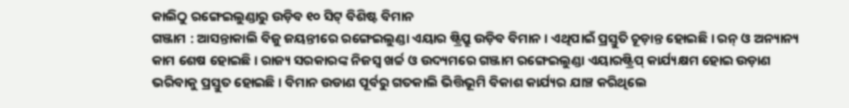କାଲିଠୁ ରଙ୍ଗେଇଲୁଣ୍ଡାରୁ ଉଡ଼ିବ ୧୦ ସିଟ୍ ବିଶିଷ୍ଟ ବିମାନ
ଗଞ୍ଜାମ : ଆସନ୍ତାକାଲି ବିଜୁ ଜୟନ୍ତୀରେ ରଙ୍ଗେଇଲୁଣ୍ଡା ଏୟାର ଷ୍ଟ୍ରିପ୍ରୁ ଉଡ଼ିବ ବିମାନ । ଏଥିପାଇଁ ପ୍ରସ୍ତୁତି ଚୂଡ଼ାନ୍ତ ହୋଇଛି । ରନ୍ ଓ ଅନ୍ୟାନ୍ୟ କାମ ଶେଷ ହୋଇଛି । ରାଜ୍ୟ ସରକାରଙ୍କ ନିଜସ୍ୱ ଖର୍ଚ୍ଚ ଓ ଉଦ୍ୟମରେ ଗଞ୍ଜାମ ରଙ୍ଗେଇଲୁଣ୍ଡା ଏୟାରଷ୍ଟ୍ରିପ୍ କାର୍ଯ୍ୟକ୍ଷମ ହୋଇ ଉଡ଼ାଣ ଭରିବାକୁ ପ୍ରସ୍ତୁତ ହୋଇଛି । ବିମାନ ଉଡାଣ ପୂର୍ବରୁ ଗତକାଲି ଭିତ୍ତିଭୂମି ବିକାଶ କାର୍ଯ୍ୟର ଯାଞ୍ଚ କରିଥିଲେ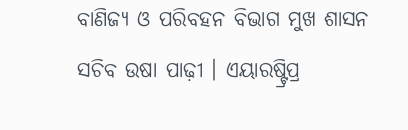ବାଣିଜ୍ୟ ଓ ପରିବହନ ବିଭାଗ ମୁଖ ଶାସନ ସଚିବ ଉଷା ପାଢ଼ୀ । ଏୟାରଷ୍ଟ୍ରିପ୍ର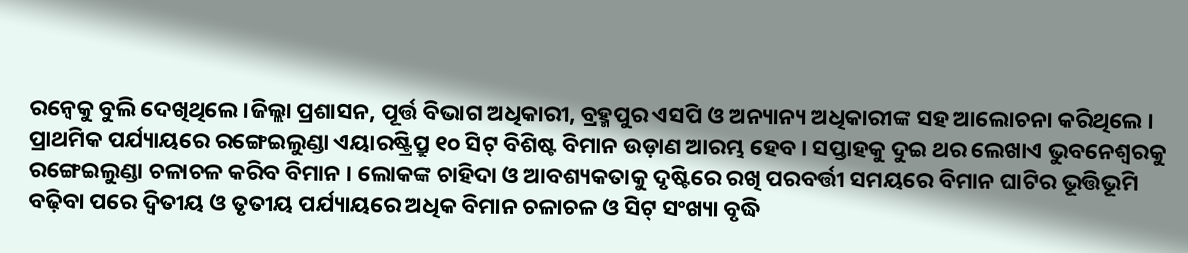ରନ୍ୱେକୁ ବୁଲି ଦେଖିଥିଲେ ।ଜିଲ୍ଲା ପ୍ରଶାସନ, ପୂର୍ତ୍ତ ବିଭାଗ ଅଧିକାରୀ, ବ୍ରହ୍ମପୁର ଏସପି ଓ ଅନ୍ୟାନ୍ୟ ଅଧିକାରୀଙ୍କ ସହ ଆଲୋଚନା କରିଥିଲେ । ପ୍ରାଥମିକ ପର୍ଯ୍ୟାୟରେ ରଙ୍ଗେଇଲୁଣ୍ଡା ଏୟାରଷ୍ଟ୍ରିପ୍ରୁ ୧୦ ସିଟ୍ ବିଶିଷ୍ଟ ବିମାନ ଉଡ଼ାଣ ଆରମ୍ଭ ହେବ । ସପ୍ତାହକୁ ଦୁଇ ଥର ଲେଖାଏ ଭୁବନେଶ୍ୱରକୁ ରଙ୍ଗେଇଲୁଣ୍ଡା ଚଳାଚଳ କରିବ ବିମାନ । ଲୋକଙ୍କ ଚାହିଦା ଓ ଆବଶ୍ୟକତାକୁ ଦୃଷ୍ଟିରେ ରଖି ପରବର୍ତ୍ତୀ ସମୟରେ ବିମାନ ଘାଟିର ଭୂତ୍ତିଭୂମି ବଢ଼ିବା ପରେ ଦ୍ୱିତୀୟ ଓ ତୃତୀୟ ପର୍ଯ୍ୟାୟରେ ଅଧିକ ବିମାନ ଚଳାଚଳ ଓ ସିଟ୍ ସଂଖ୍ୟା ବୃଦ୍ଧି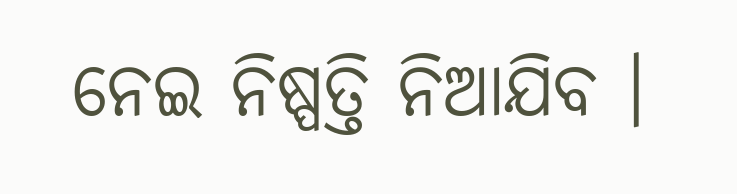ନେଇ ନିଷ୍ପତ୍ତି ନିଆଯିବ ।